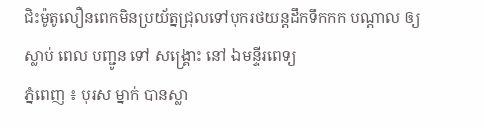ជិះម៉ូតូលឿនពេកមិនប្រយ័ត្នជ្រុលទៅបុករថយន្តដឹកទឹកកក បណ្ដាល ឲ្យ ស្លាប់ ពេល បញ្ជូន ទៅ សង្គ្រោះ នៅ ឯមន្ទីរពេទ្យ
ភ្នំពេញ ៖ បុរស ម្នាក់ បានស្លា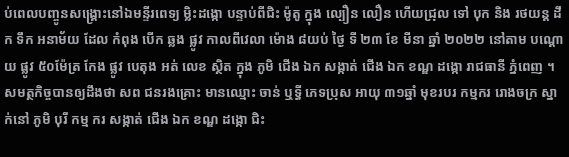ប់ពេលបញ្ចូនសង្គ្រោះនៅឯមន្ទីរពេទ្យ ម្លិះដង្កោ បន្ទាប់ពីជិះ ម៉ូតូ ក្នុង ល្បឿន លឿន ហេីយជ្រុល ទៅ បុក និង រថយន្ត ដឹក ទឹក អនាម័យ ដែល កំពុង បេីក ឆ្លង ផ្លូវ កាលពីវេលា ម៉ោង ៨យប់ ថ្ងៃ ទី ២៣ ខែ មីនា ឆ្នាំ ២០២២ នៅតាម បណ្ដោយ ផ្លូវ ៥០ម៉ែត្រ កែង ផ្លូវ បេតុង អត់ លេខ ស្ថិត ក្នុង ភូមិ ជេីង ឯក សង្កាត់ ជេីង ឯក ខណ្ឌ ដង្កោ រាជធានី ភ្នំពេញ ។
សមត្ថកិច្ចបានឲ្យដឹងថា សព ជនរងគ្រោះ មានឈ្មោះ ចាន់ ឬទ្ធី ភេទប្រុស អាយុ ៣១ឆ្នាំ មុខរបរ កម្មករ រោងចក្រ ស្នាក់នៅ ភូមិ បុរី កម្ម ករ សង្កាត់ ជេីង ឯក ខណ្ឌ ដង្កោ ជិះ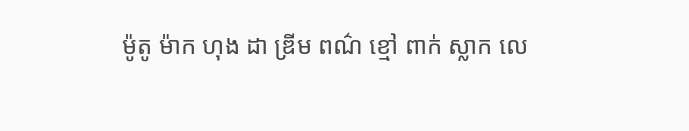ម៉ូតូ ម៉ាក ហុង ដា ឌ្រីម ពណ៌ ខ្មៅ ពាក់ ស្លាក លេ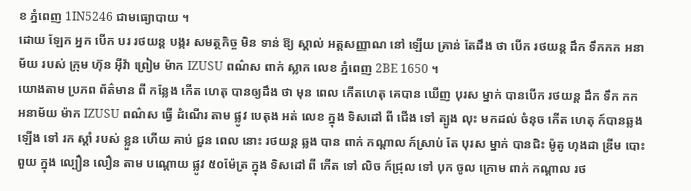ខ ភ្នំពេញ 1IN5246 ជាមធ្យោបាយ ។
ដោយ ឡែក អ្នក បេីក បរ រថយន្ត បង្ករ សមត្ថកិច្ច មិន ទាន់ ឱ្យ ស្គាល់ អត្តសញ្ញាណ នៅ ឡើយ គ្រាន់ តែដឹង ថា បេីក រថយន្ត ដឹក ទឹកកក អនាម័យ របស់ ក្រុម ហ៊ុន អ៊ីវ៉ា ព្រៀម ម៉ាក IZUSU ពណ៌ស ពាក់ ស្លាក លេខ ភ្នំពេញ 2BE 1650 ។
យោងតាម ប្រភព ព័ត៌មាន ពី កន្លែង កើត ហេតុ បានឲ្យដឹង ថា មុន ពេល កេីតហេតុ គេបាន ឃើញ បុរស ម្នាក់ បានបេីក រថយន្ត ដឹក ទឹក កក អនាម័យ ម៉ាក IZUSU ពណ៌ស ធ្វើ ដំណើរ តាម ផ្លូវ បេតុង អត់ លេខ ក្នុង ទិសដៅ ពី ជេីង ទៅ ត្បូង លុះ មកដល់ ចំនុច កេីត ហេតុ ក៍បានឆ្លង ឡេីង ទៅ រក ស្តាំ របស់ ខ្លួន ហេីយ គាប់ ជួន ពេល នោះ រថយន្ត ឆ្លង បាន ពាក់ កណ្តាល ក៍ស្រាប់ តែ បុរស ម្នាក់ បានជិះ ម៉ូតូ ហុងដា ឌ្រីម បោះ ពួយ ក្នុង ល្បឿន លឿន តាម បណ្ដោយ ផ្លូវ ៥០ម៉ែត្រ ក្នុង ទិសដៅ ពី កេីត ទៅ លិច ក៍ជ្រុល ទៅ បុក ចូល ក្រោម ពាក់ កណ្តាល រថ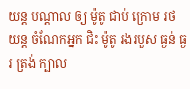យន្ដ បណ្ដាល ឲ្យ ម៉ូតូ ជាប់ ក្រោម រថយន្ត ចំណែកអ្នក ជិះ ម៉ូតូ រងរបួស ធ្ងន់ ធ្ងរ ត្រង់ ក្បាល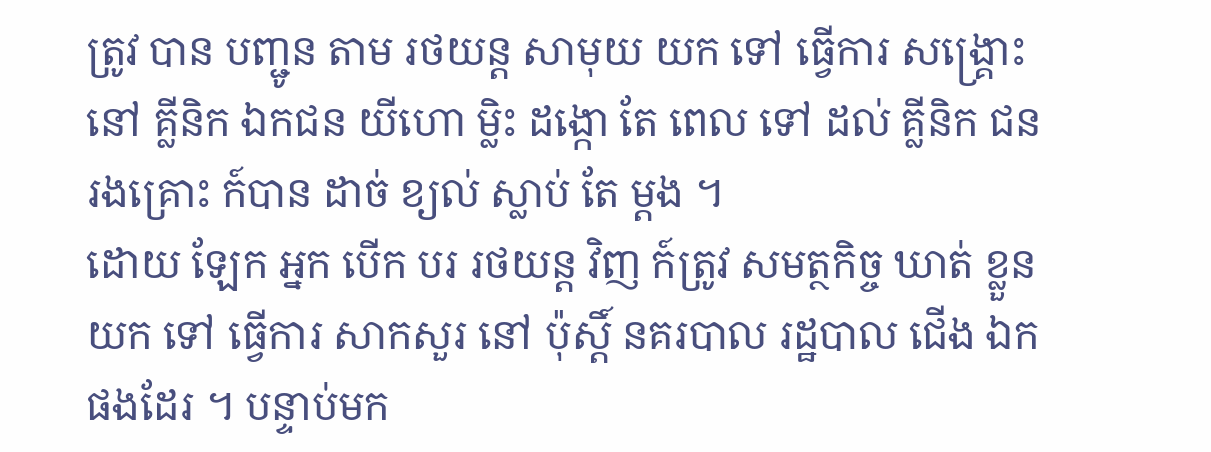ត្រូវ បាន បញ្ជូន តាម រថយន្ត សាមុយ យក ទៅ ធ្វើការ សង្គ្រោះ នៅ គ្លីនិក ឯកជន យីហោ ម្លិះ ដង្កោ តែ ពេល ទៅ ដល់ គ្លីនិក ជន រងគ្រោះ ក៍បាន ដាច់ ខ្យល់ ស្លាប់ តែ ម្តង ។
ដោយ ឡែក អ្នក បេីក បរ រថយន្ត វិញ ក៍ត្រូវ សមត្ថកិច្ច ឃាត់ ខ្លួន យក ទៅ ធ្វើការ សាកសួរ នៅ ប៉ុស្តិ៍ នគរបាល រដ្ឋបាល ជេីង ឯក ផងដែរ ។ បន្ទាប់មក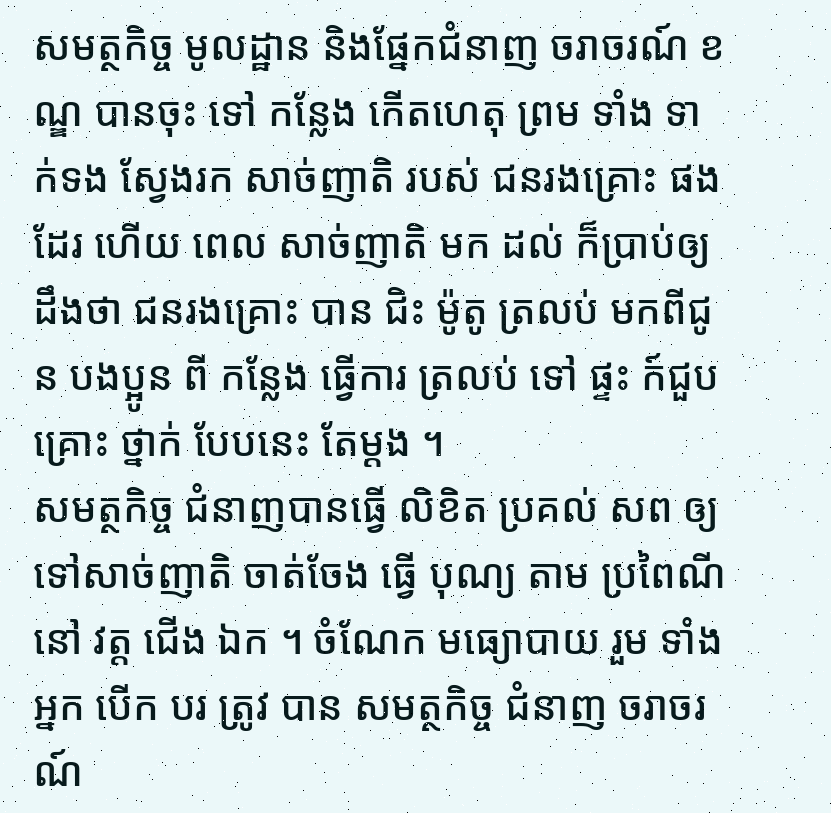សមត្ថកិច្ច មូលដ្ឋាន និងផ្នែកជំនាញ ចរាចរណ៍ ខណ្ឌ បានចុះ ទៅ កន្លែង កេីតហេតុ ព្រម ទាំង ទាក់ទង ស្វែងរក សាច់ញាតិ របស់ ជនរងគ្រោះ ផងដែរ ហើយ ពេល សាច់ញាតិ មក ដល់ ក៏ប្រាប់ឲ្យដឹងថា ជនរងគ្រោះ បាន ជិះ ម៉ូតូ ត្រលប់ មកពីជូន បងប្អូន ពី កន្លែង ធ្វើការ ត្រលប់ ទៅ ផ្ទះ ក៍ជួប គ្រោះ ថ្នាក់ បែបនេះ តែម្ដង ។
សមត្ថកិច្ច ជំនាញបានធ្វេី លិខិត ប្រគល់ សព ឲ្យទៅសាច់ញាតិ ចាត់ចែង ធ្វើ បុណ្យ តាម ប្រពៃណី នៅ វត្ត ជេីង ឯក ។ ចំណែក មធ្យោបាយ រួម ទាំង អ្នក បេីក បរ ត្រូវ បាន សមត្ថកិច្ច ជំនាញ ចរាចរណ៍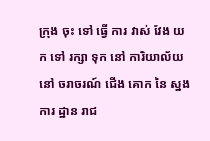ក្រុង ចុះ ទៅ ធ្វើ ការ វាស់ វែង យក ទៅ រក្សា ទុក នៅ ការិយាល័យ នៅ ចរាចរណ៍ ជេីង គោក នៃ ស្នង ការ ដ្ឋាន រាជ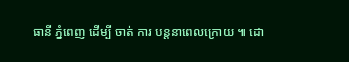ធានី ភ្នំពេញ ដើម្បី ចាត់ ការ បន្តនាពេលក្រោយ ៕ ដោ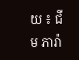យ ៖ ជីម ភារ៉ា